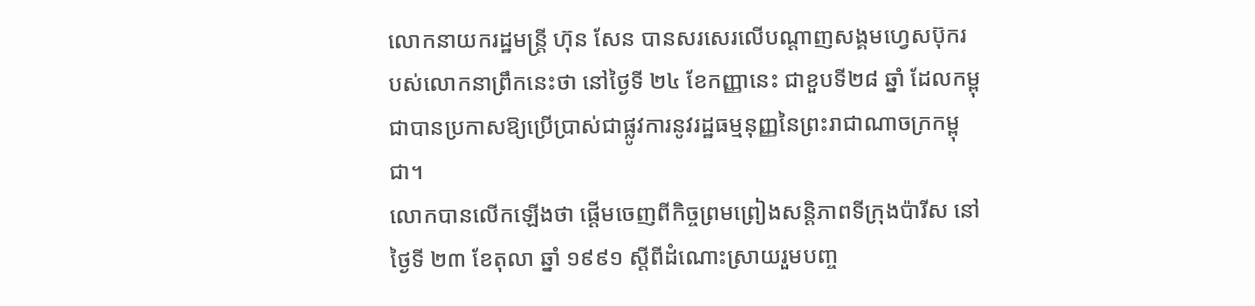លោកនាយករដ្ឋមន្រ្តី ហ៊ុន សែន បានសរសេរលើបណ្តាញសង្គមហ្វេសប៊ុករបស់លោកនាព្រឹកនេះថា នៅថ្ងៃទី ២៤ ខែកញ្ញានេះ ជាខួបទី២៨ ឆ្នាំ ដែលកម្ពុជាបានប្រកាសឱ្យប្រើប្រាស់ជាផ្លូវការនូវរដ្ឋធម្មនុញ្ញនៃព្រះរាជាណាចក្រកម្ពុជា។
លោកបានលើកឡើងថា ផ្តើមចេញពីកិច្ចព្រមព្រៀងសន្តិភាពទីក្រុងប៉ារីស នៅថ្ងៃទី ២៣ ខែតុលា ឆ្នាំ ១៩៩១ ស្តីពីដំណោះស្រាយរួមបញ្ច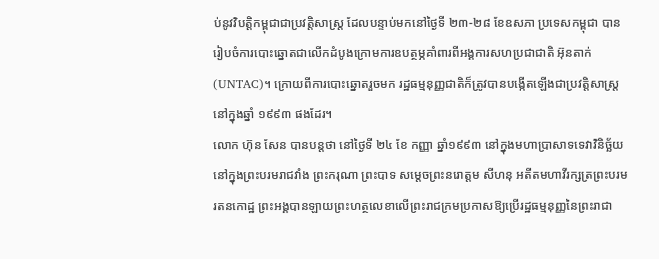ប់នូវវិបត្តិកម្ពុជាជាប្រវត្តិសាស្ត្រ ដែលបន្ទាប់មកនៅថ្ងៃទី ២៣-២៨ ខែឧសភា ប្រទេសកម្ពុជា បានរៀបចំការបោះឆ្នោតជាលើកដំបូងក្រោមការឧបត្ថម្ភគាំពារពីអង្គការសហប្រជាជាតិ អ៊ុនតាក់ (UNTAC)។ ក្រោយពីការបោះឆ្នោតរួចមក រដ្ឋធម្មនុញ្ញជាតិក៏ត្រូវបានបង្កើតឡើងជាប្រវត្តិសាស្ត្រនៅក្នុងឆ្នាំ ១៩៩៣ ផងដែរ។
លោក ហ៊ុន សែន បានបន្តថា នៅថ្ងៃទី ២៤ ខែ កញ្ញា ឆ្នាំ១៩៩៣ នៅក្នុងមហាប្រាសាទទេវាវិនិច្ឆ័យ នៅក្នុងព្រះបរមរាជវាំង ព្រះករុណា ព្រះបាទ សម្តេចព្រះនរោត្តម សីហនុ អតីតមហាវីរក្សត្រព្រះបរមរតនកោដ្ឋ ព្រះអង្គបានឡាយព្រះហត្ថលេខាលើព្រះរាជក្រមប្រកាសឱ្យប្រើរដ្ឋធម្មនុញ្ញនៃព្រះរាជា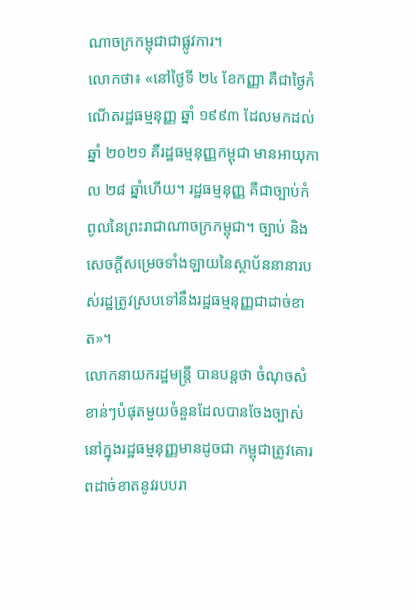ណាចក្រកម្ពុជាជាផ្លូវការ។
លោកថា៖ «នៅថ្ងៃទី ២៤ ខែកញ្ញា គឺជាថ្ងៃកំណើតរដ្ឋធម្មនុញ្ញ ឆ្នាំ ១៩៩៣ ដែលមកដល់ឆ្នាំ ២០២១ គឺរដ្ឋធម្មនុញ្ញកម្ពុជា មានអាយុកាល ២៨ ឆ្នាំហើយ។ រដ្ឋធម្មនុញ្ញ គឺជាច្បាប់កំពូលនៃព្រះរាជាណាចក្រកម្ពុជា។ ច្បាប់ និងសេចក្តីសម្រេចទាំងឡាយនៃស្ថាប័ននានារបស់រដ្ឋត្រូវស្របទៅនឹងរដ្ឋធម្មនុញ្ញជាដាច់ខាត»។
លោកនាយករដ្ឋមន្រ្តី បានបន្តថា ចំណុចសំខាន់ៗបំផុតមួយចំនួនដែលបានចែងច្បាស់នៅក្នុងរដ្ឋធម្មនុញ្ញមានដូចជា កម្ពុជាត្រូវគោរពដាច់ខាតនូវរបបរា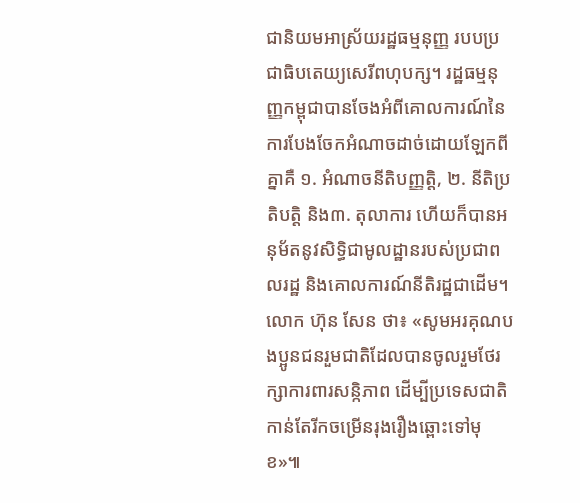ជានិយមអាស្រ័យរដ្ឋធម្មនុញ្ញ របបប្រជាធិបតេយ្យសេរីពហុបក្ស។ រដ្ឋធម្មនុញ្ញកម្ពុជាបានចែងអំពីគោលការណ៍នៃការបែងចែកអំណាចដាច់ដោយឡែកពីគ្នាគឺ ១. អំណាចនីតិបញ្ញត្តិ, ២. នីតិប្រតិបត្តិ និង៣. តុលាការ ហើយក៏បានអនុម័តនូវសិទ្ធិជាមូលដ្ឋានរបស់ប្រជាពលរដ្ឋ និងគោលការណ៍នីតិរដ្ឋជាដើម។
លោក ហ៊ុន សែន ថា៖ «សូមអរគុណបងប្អូនជនរួមជាតិដែលបានចូលរួមថែរក្សាការពារសន្កិភាព ដើម្បីប្រទេសជាតិកាន់តែរីកចម្រើនរុងរឿងឆ្ពោះទៅមុខ»៕